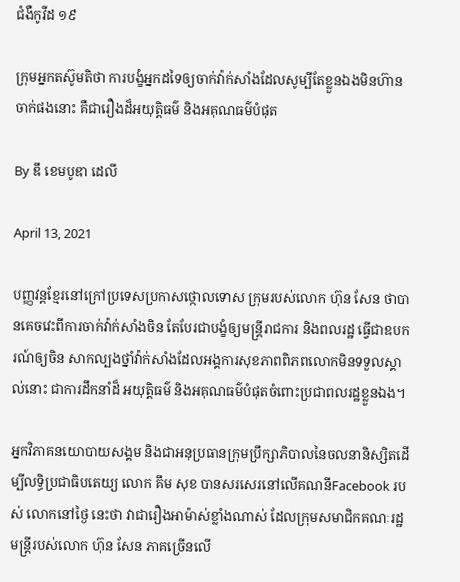ជំងឺកូវីដ ១៩

ក្រុមអ្នកតស៊ូមតិថា ការបង្ខំអ្នកដទៃឲ្យចាក់វ៉ាក់សាំងដែលសូម្បីតែខ្លួនឯងមិនហ៊ានចាក់ផងនោះ គឺជារឿងដ៏អយុត្តិធម៌ និងអគុណធម៌បំផុត

By ឌឹ ខេមបូឌា ដេលី

April 13, 2021

បញ្ញវន្តខ្មែរនៅក្រៅប្រទេសប្រកាសថ្កោលទោស ក្រុមរបស់លោក ហ៊ុន សែន ថាបានគេចវេះពីការចាក់វ៉ាក់សាំងចិន តែបែរជាបង្ខំឲ្យមន្ត្រីរាជការ និងពលរដ្ឋ ធ្វើជាឧបករណ៍ឲ្យចិន សាកល្បងថ្នាំវ៉ាក់សាំងដែលអង្គការសុខភាពពិភពលោកមិនទទួលស្គាល់នោះ ជាការដឹកនាំដ៏ អយុត្តិធម៌ និងអគុណធម៌បំផុតចំពោះប្រជាពលរដ្ឋខ្លួនឯង។

អ្នកវិភាគនយោបាយសង្គម និងជាអនុប្រធានក្រុមប្រឹក្សាភិបាលនៃចលនានិស្សិតដើម្បីលទ្ធិប្រជាធិបតេយ្យ លោក គឹម សុខ បានសរសេរនៅលើគណនីFacebook របស់ លោកនៅថ្ងៃ នេះថា វាជារឿងអាម៉ាស់ខ្លាំងណាស់ ដែលក្រុមសមាជិកគណៈរដ្ឋមន្ត្រីរបស់លោក ហ៊ុន សែន ភាគច្រើនលើ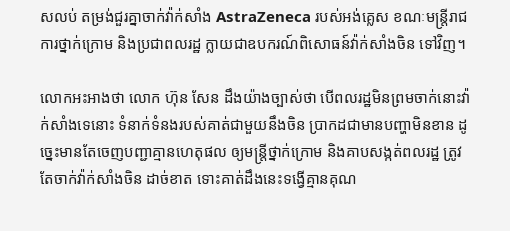សលប់ តម្រង់ជួរគ្នាចាក់វ៉ាក់សាំង AstraZeneca របស់អង់គ្លេស ខណៈមន្ត្រីរាជការថ្នាក់ក្រោម និងប្រជាពលរដ្ឋ ក្លាយជាឧបករណ៍ពិសោធន៍វ៉ាក់សាំងចិន ទៅវិញ។

លោកអះអាងថា លោក ហ៊ុន សែន ដឹងយ៉ាងច្បាស់ថា បើពលរដ្ឋមិនព្រមចាក់នោះវ៉ាក់សាំងទេនោះ ទំនាក់ទំនងរបស់គាត់ជាមួយនឹងចិន ប្រាកដជាមានបញ្ហាមិនខាន ដូច្នេះមានតែចេញបញ្ជាគ្មានហេតុផល ឲ្យមន្ត្រីថ្នាក់ក្រោម និងគាបសង្កត់ពលរដ្ឋ ត្រូវតែចាក់វ៉ាក់សាំងចិន ដាច់ខាត ទោះគាត់ដឹងនេះទង្វើគ្មានគុណ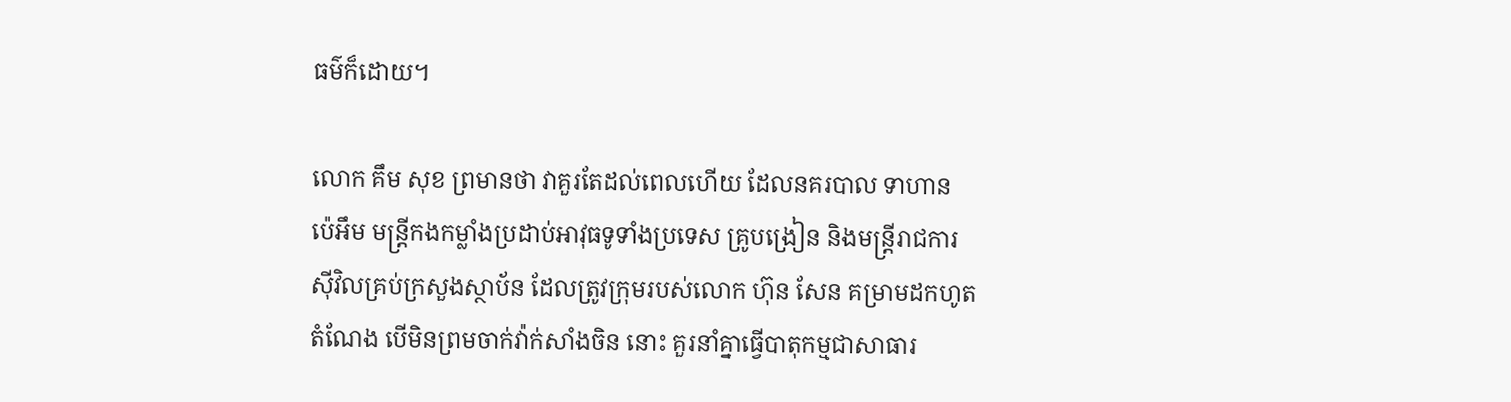ធម៌ក៏ដោយ។

លោក គឹម សុខ ព្រមានថា វាគួរតែដល់ពេលហើយ ដែលនគរបាល ទាហាន ប៉េអឹម មន្ត្រីកងកម្លាំងប្រដាប់អាវុធទូទាំងប្រទេស គ្រូបង្រៀន និងមន្ត្រីរាជការស៊ីវិលគ្រប់ក្រសួងស្ថាប័ន ដែលត្រូវក្រុមរបស់លោក ហ៊ុន សែន គម្រាមដកហូតតំណែង បើមិនព្រមចាក់វ៉ាក់សាំងចិន នោះ គួរនាំគ្នាធ្វើបាតុកម្មជាសាធារ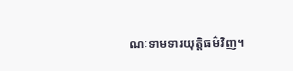ណៈទាមទារយុត្តិធម៌វិញ។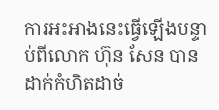ការអះអាងនេះធ្វើឡើងបន្ទាប់ពីលោក ហ៊ុន សែន បានដាក់កំហិតដាច់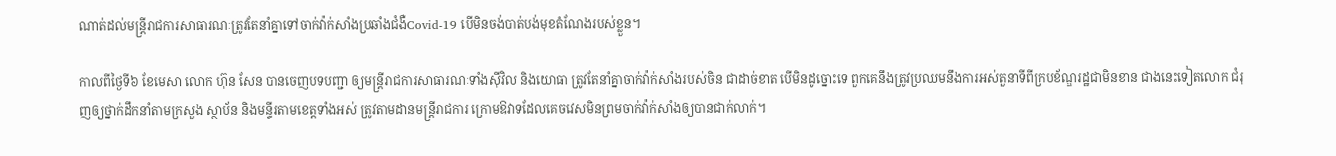ណាត់ដល់មន្ត្រីរាជការសាធារណៈត្រូវតែនាំគ្នាទៅចាក់វ៉ាក់សាំងប្រឆាំងជំងឺCovid-19 បើមិនចង់បាត់បង់មុខតំណែងរបស់ខ្លួន។

កាលពីថ្ងៃទី៦ ខែមេសា លោក ហ៊ុន សែន បានចេញបទបញ្ជា ឲ្យមន្ត្រីរាជការសាធារណៈទាំងស៊ីវិល និងយោធា ត្រូវតែនាំគ្នាចាក់វ៉ាក់សាំងរបស់ចិន ជាដាច់ខាត បើមិនដូច្នោះទេ ពួកគេនឹងត្រូវប្រឈមនឹងការអស់តួនាទីពីក្របខ័ណ្ឌរដ្ឋជាមិនខាន ជាងនេះទៀតលោក ជំរុញឲ្យថ្នាក់ដឹកនាំតាមក្រសួង ស្ថាប័ន និងមន្ទីរតាមខេត្តទាំងអស់ ត្រូវតាមដានមន្ត្រីរាជការ ក្រោមឱវាទដែលគេចវេសមិនព្រមចាក់វ៉ាក់សាំងឲ្យបានជាក់លាក់។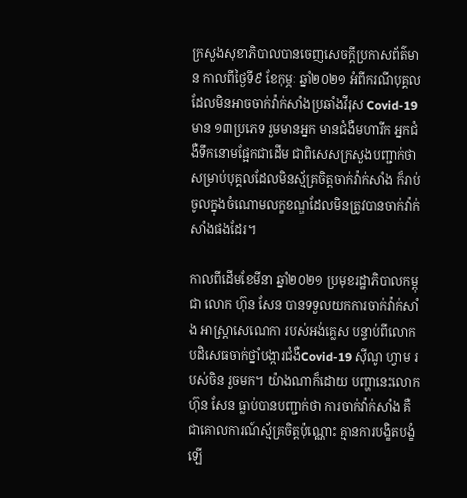ក្រសួងសុខាភិបាលបានចេញសេចក្តីប្រកាសព័ត៌មាន កាលពីថ្ងៃទី៩ ខែកុម្ភៈ ឆ្នាំ២០២១ អំពីករណីបុគ្គល ដែលមិនអាចចាក់វ៉ាក់សាំងប្រឆាំងវីរុស Covid-19 មាន ១៣ប្រភេទ រួមមានអ្នក មានជំងឺមហារីក អ្នកជំងឺទឹកនោមផ្អែកជាដើម ជាពិសេសក្រសួងបញ្ជាក់ថា សម្រាប់បុគ្គលដែលមិនស្ម័គ្រចិត្តចាក់វ៉ាក់សាំង ក៏រាប់ចូលក្នុងចំណោមលក្ខខណ្ឌដែលមិនត្រូវបានចាក់វ៉ាក់សាំងផងដែរ។

កាលពីដើមខែមីនា ឆ្នាំ២០២១ ប្រមុខរដ្ឋាភិបាលកម្ពុជា លោក ហ៊ុន សែន បានទទួលយកការចាក់វ៉ាក់សាំង អាស្ត្រាសេណេកា របស់អង់គ្លេស បន្ទាប់ពីលោកបដិសេធចាក់ថ្នាំបង្ការជំងឺCovid-19 ស៊ីណូ ហ្វាម របស់ចិន រួចមក។ យ៉ាងណាក៏ដោយ បញ្ហានេះលោក ហ៊ុន សែន ធ្លាប់បានបញ្ជាក់ថា ការចាក់វ៉ាក់សាំង គឺជាគោលការណ៍ស្ម័គ្រចិត្តប៉ុណ្ណោះ គ្មានការបង្ខិតបង្ខំឡើ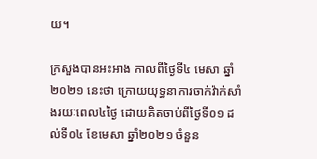យ។

ក្រសួងបានអះអាង កាលពីថ្ងៃទី៤ មេសា ឆ្នាំ២០២១ នេះថា ក្រោយយុទ្ធនាការចាក់វ៉ាក់សាំងរយៈពេល៤ថ្ងៃ ដោយគិតចាប់ពីថ្ងៃទី០១ ដល់ទី០៤ ខែមេសា ឆ្នាំ២០២១ ចំនួន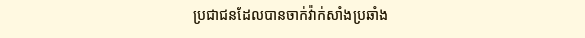ប្រជាជនដែលបានចាក់វ៉ាក់សាំងប្រឆាំង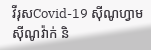វីរុសCovid-19 ស៊ីណូហ្វាម ស៊ីណូវ៉ាក់ និ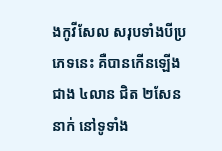ងកូវីសែល សរុបទាំងបីប្រភេទនេះ គឺបានកើនឡើងជាង ៤លាន ជិត ២សែននាក់ នៅទូទាំង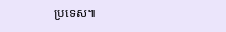ប្រទេស៕